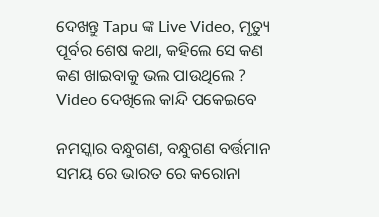ଦେଖନ୍ତୁ Tapu ଙ୍କ Live Video, ମୃତ୍ୟୁ ପୂର୍ବର ଶେଷ କଥା, କହିଲେ ସେ କଣ କଣ ଖାଇବାକୁ ଭଲ ପାଉଥିଲେ ? Video ଦେଖିଲେ କାନ୍ଦି ପକେଇବେ

ନମସ୍କାର ବନ୍ଧୁଗଣ, ବନ୍ଧୁଗଣ ବର୍ତ୍ତମାନ ସମୟ ରେ ଭାରତ ରେ କରୋନା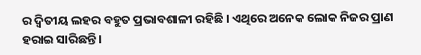ର ଦ୍ଵିତୀୟ ଲହର ବହୁତ ପ୍ରଭାବଶାଳୀ ରହିଛି । ଏଥିରେ ଅନେକ ଲୋକ ନିଜର ପ୍ରାଣ ହରାଇ ସାରିଛନ୍ତି ।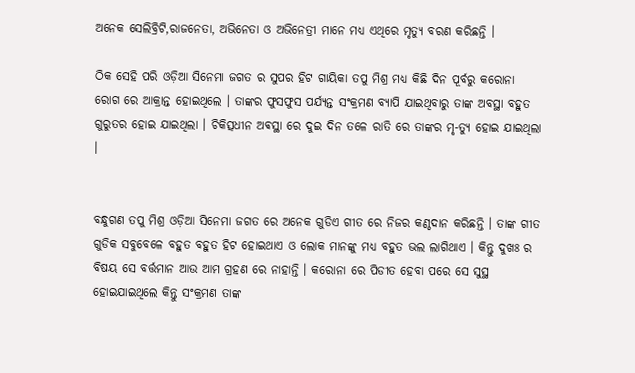ଅନେକ ସେଲିବ୍ରିଟି,ରାଜନେତା, ଅଭିନେତା ଓ ଅଭିନେତ୍ରୀ ମାନେ ମଧ୍ୟ ଏଥିରେ ମୃତ୍ୟୁ ବରଣ କରିଛନ୍ତି ।

ଠିକ ସେହି ପରି ଓଡ଼ିଆ ସିନେମା ଜଗତ ର ସୁପର ହିଟ ଗାୟିକା ତପୁ ମିଶ୍ର ମଧ୍ୟ କିଛି ଦିନ ପୂର୍ବରୁ କରୋନା ରୋଗ ରେ ଆକ୍ରାନ୍ତ ହୋଇଥିଲେ । ତାଙ୍କର ଫୁସଫୁସ ପର୍ଯ୍ୟନ୍ତ ସଂକ୍ରମଣ ବ୍ୟାପି ଯାଇଥିବାରୁ ତାଙ୍କ ଅବସ୍ଥା ବହୁତ ଗୁରୁତର ହୋଇ ଯାଇଥିଲା । ଚିକିତ୍ସଧୀନ ଅଵସ୍ଥା ରେ ଦୁଇ ଦିନ ତଳେ ରାତି ରେ ତାଙ୍କର ମୃ-ତ୍ୟୁ ହୋଇ ଯାଇଥିଲା ।


ବନ୍ଧୁଗଣ ତପୁ ମିଶ୍ର ଓଡ଼ିଆ ସିନେମା ଜଗତ ରେ ଅନେକ ଗୁଡିଏ ଗୀତ ରେ ନିଜର କଣ୍ଠଦାନ କରିଛନ୍ତି । ତାଙ୍କ ଗୀତ ଗୁଡିକ ସବୁବେଳେ ବହୁତ ବହୁତ ହିଟ ହୋଇଥାଏ ଓ ଲୋକ ମାନଙ୍କୁ ମଧ୍ୟ ବହୁତ ଭଲ ଲାଗିଥାଏ । କିନ୍ତୁ ଦୁଖଃ ର ବିଷୟ ସେ ବର୍ତ୍ତମାନ ଆଉ ଆମ ଗ୍ରହଣ ରେ ନାହାନ୍ତି । କରୋନା ରେ ପିଡୀତ ହେବା ପରେ ସେ ସୁସ୍ଥ ହୋଇଯାଇଥିଲେ କିନ୍ତୁ ସଂକ୍ରମଣ ତାଙ୍କ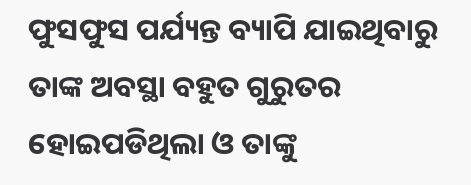ଫୁସଫୁସ ପର୍ଯ୍ୟନ୍ତ ବ୍ୟାପି ଯାଇଥିବାରୁ ତାଙ୍କ ଅବସ୍ଥା ବହୁତ ଗୁରୁତର ହୋଇପଡିଥିଲା ଓ ତାଙ୍କୁ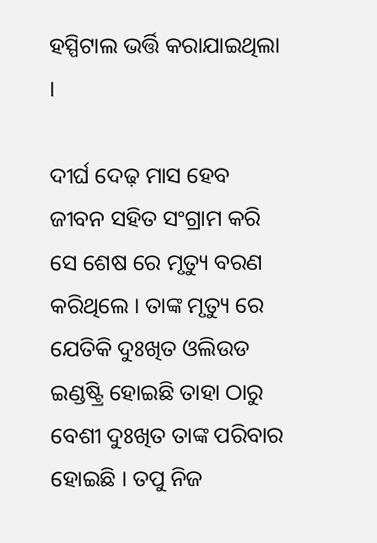ହସ୍ପିଟାଲ ଭର୍ତ୍ତି କରାଯାଇଥିଲା ।

ଦୀର୍ଘ ଦେଢ଼ ମାସ ହେବ ଜୀବନ ସହିତ ସଂଗ୍ରାମ କରି ସେ ଶେଷ ରେ ମୃତ୍ୟୁ ବରଣ କରିଥିଲେ । ତାଙ୍କ ମୃତ୍ୟୁ ରେ ଯେତିକି ଦୁଃଖିତ ଓଲିଉଡ ଇଣ୍ଡଷ୍ଟ୍ରି ହୋଇଛି ତାହା ଠାରୁ ବେଶୀ ଦୁଃଖିତ ତାଙ୍କ ପରିବାର ହୋଇଛି । ତପୁ ନିଜ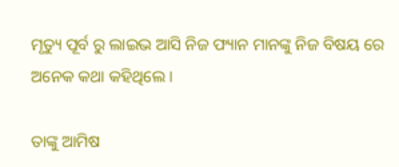ମୃତ୍ୟୁ ପୂର୍ବ ରୁ ଲାଇଭ ଆସି ନିଜ ଫ୍ୟାନ ମାନଙ୍କୁ ନିଜ ବିଷୟ ରେ ଅନେକ କଥା କହିଥିଲେ ।

ତାଙ୍କୁ ଆମିଷ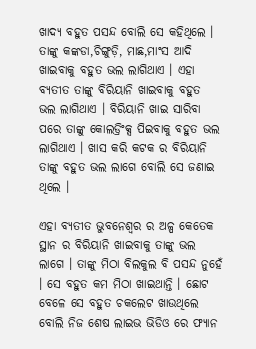ଖାଦ୍ୟ ବହୁତ ପସନ୍ଦ ବୋଲି ସେ କହିଥିଲେ । ତାଙ୍କୁ କଙ୍କଡା,ଚିଙ୍ଗୁଡ଼ି, ମାଛ,ମାଂସ ଆଦି ଖାଇବାକୁ ବହୁତ ଭଲ ଲାଗିଥାଏ । ଏହା ବ୍ୟତୀତ ତାଙ୍କୁ ବିରିୟାନି ଖାଇବାକୁ ବହୁତ ଭଲ ଲାଗିଥାଏ । ବିରିୟାନି ଖାଇ ସାରିବା ପରେ ତାଙ୍କୁ କୋଲଡ୍ରିଂକ୍ସ ପିଇବାକୁ ବହୁତ ଭଲ ଲାଗିଥାଏ । ଖାସ କରି କଟକ ର ବିରିୟାନି ତାଙ୍କୁ ବହୁତ ଭଲ ଲାଗେ ବୋଲି ସେ ଜଣାଇ ଥିଲେ ।

ଏହା ବ୍ୟତୀତ ଭୁବନେଶ୍ୱର ର ଅଳ୍ପ କେତେକ ସ୍ଥାନ ର ବିରିୟାନି ଖାଇବାକୁ ତାଙ୍କୁ ଭଲ ଲାଗେ । ତାଙ୍କୁ ମିଠା ବିଲକୁଲ ବି ପସନ୍ଦ ନୁହେଁ । ସେ ବହୁତ କମ ମିଠା ଖାଇଥାନ୍ତି । ଛୋଟ ବେଳେ ସେ ବହୁତ ଚକଲେଟ ଖାଉଥିଲେ ବୋଲି ନିଜ ଶେଷ ଲାଇଭ ଭିଡିଓ ରେ ଫ୍ୟାନ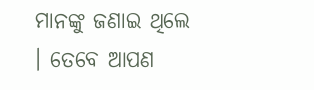ମାନଙ୍କୁ ଜଣାଇ ଥିଲେ । ତେବେ ଆପଣ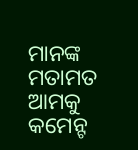ମାନଙ୍କ ମତାମତ ଆମକୁ କମେନ୍ଟ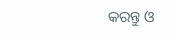କରନ୍ତୁ ଓ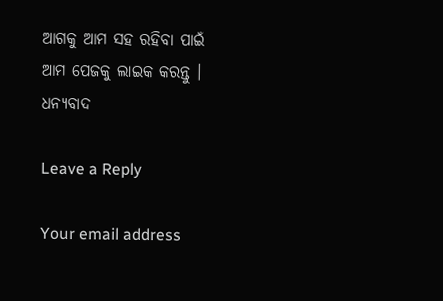ଆଗକୁ ଆମ ସହ ରହିବା ପାଇଁ ଆମ ପେଜକୁ ଲାଇକ କରନ୍ତୁ । ଧନ୍ୟବାଦ

Leave a Reply

Your email address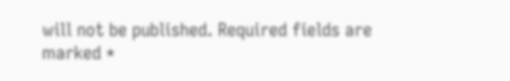will not be published. Required fields are marked *